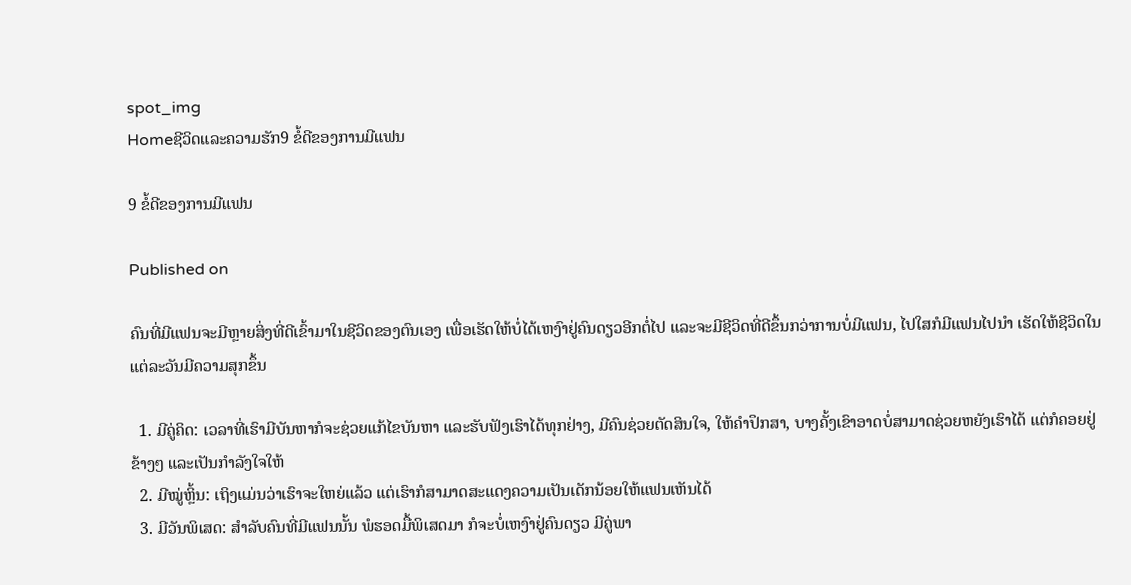spot_img
Homeຊີວິດແລະຄວາມຮັກ9 ຂໍ້ດີຂອງການມີແຟນ

9 ຂໍ້ດີຂອງການມີແຟນ

Published on

ຄົນທີ່ມີແຟນຈະມີຫຼາຍສິ່ງທີ່ດີເຂົ້າມາໃນຊີວິດຂອງຕົນເອງ ເພື່ອເຮັດໃຫ້ບໍ່ໄດ້ເຫງົາຢູ່ຄົນດຽວອີກຕໍ່ໄປ ແລະຈະມີຊີວິດທີ່ດີຂຶ້ນກວ່າການບໍ່ມີແຟນ, ໄປໃສກໍມີແຟນໄປນຳ ເຮັດໃຫ້ຊີວິດໃນແຕ່ລະວັນມີຄວາມສຸກຂຶ້ນ

  1. ມີຄູ່ຄິດ: ເວລາທີ່ເຮົາມີບັນຫາກໍຈະຊ່ວຍແກ້ໄຂບັນຫາ ແລະຮັບຟັງເຮົາໄດ້ທຸກຢ່າງ, ມີຄົນຊ່ວຍຕັດສິນໃຈ, ໃຫ້ຄຳປຶກສາ, ບາງຄັ້ງເຂົາອາດບໍ່ສາມາດຊ່ວຍຫຍັງເຮົາໄດ້ ແຕ່ກໍຄອຍຢູ່ຂ້າງໆ ແລະເປັນກຳລັງໃຈໃຫ້
  2. ມີໝູ່ຫຼິ້ນ: ເຖິງແມ່ນວ່າເຮົາຈະໃຫຍ່ແລ້ວ ແຕ່ເຮົາກໍສາມາດສະແດງຄວາມເປັນເດັກນ້ອຍໃຫ້ແຟນເຫັນໄດ້
  3. ມີວັນພິເສດ: ສຳລັບຄົນທີ່ມີແຟນນັ້ນ ພໍຮອດມື້ພິເສດມາ ກໍຈະບໍ່ເຫງົາຢູ່ຄົນດຽວ ມີຄູ່ພາ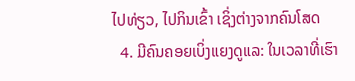ໄປທ່ຽວ, ໄປກິນເຂົ້າ ເຊິ່ງຕ່າງຈາກຄົນໂສດ
  4. ມີຄົນຄອຍເບິ່ງແຍງດູແລ: ໃນເວລາທີ່ເຮົາ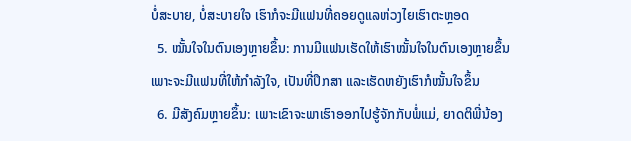ບໍ່ສະບາຍ, ບໍ່ສະບາຍໃຈ ເຮົາກໍຈະມີແຟນທີ່ຄອຍດູແລຫ່ວງໄຍເຮົາຕະຫຼອດ
  5. ໝັ້ນໃຈໃນຕົນເອງຫຼາຍຂຶ້ນ: ການມີແຟນເຮັດໃຫ້ເຮົາໝັ້ນໃຈໃນຕົນເອງຫຼາຍຂຶ້ນ ເພາະຈະມີແຟນທີ່ໃຫ້ກຳລັງໃຈ, ເປັນທີ່ປຶກສາ ແລະເຮັດຫຍັງເຮົາກໍໝັ້ນໃຈຂຶ້ນ
  6. ມີສັງຄົມຫຼາຍຂຶ້ນ: ເພາະເຂົາຈະພາເຮົາອອກໄປຮູ້ຈັກກັບພໍ່ແມ່, ຍາດຕິພີ່ນ້ອງ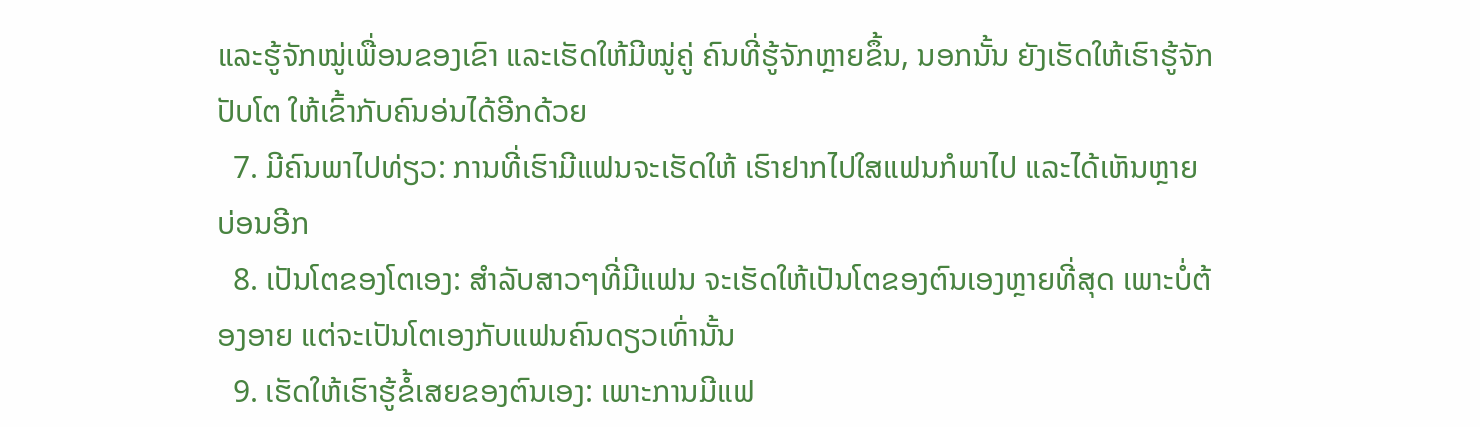ແລະຮູ້ຈັກໝູ່ເພື່ອນຂອງເຂົາ ແລະເຮັດໃຫ້ມີໝູ່ຄູ່ ຄົນທີ່ຮູ້ຈັກຫຼາຍຂຶ້ນ, ນອກນັ້ນ ຍັງເຮັດໃຫ້ເຮົາຮູ້ຈັກປັບໂຕ ໃຫ້ເຂົ້າກັບຄົນອ່ນໄດ້ອີກດ້ວຍ
  7. ມີຄົນພາໄປທ່ຽວ: ການທີ່ເຮົາມີແຟນຈະເຮັດໃຫ້ ເຮົາຢາກໄປໃສແຟນກໍພາໄປ ແລະໄດ້ເຫັນຫຼາຍບ່ອນອີກ
  8. ເປັນໂຕຂອງໂຕເອງ: ສຳລັບສາວໆທີ່ມີແຟນ ຈະເຮັດໃຫ້ເປັນໂຕຂອງຕົນເອງຫຼາຍທີ່ສຸດ ເພາະບໍ່ຕ້ອງອາຍ ແຕ່ຈະເປັນໂຕເອງກັບແຟນຄົນດຽວເທົ່ານັ້ນ
  9. ເຮັດໃຫ້ເຮົາຮູ້ຂໍ້ເສຍຂອງຕົນເອງ: ເພາະການມີແຟ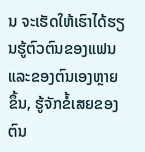ນ ຈະເຮັດໃຫ້ເຮົາໄດ້ຮຽນຮູ້ຕົວຕົນຂອງແຟນ ແລະຂອງຕົນເອງຫຼາຍຂຶ້ນ, ຮູ້ຈັກຂໍ້ເສຍຂອງຕົນ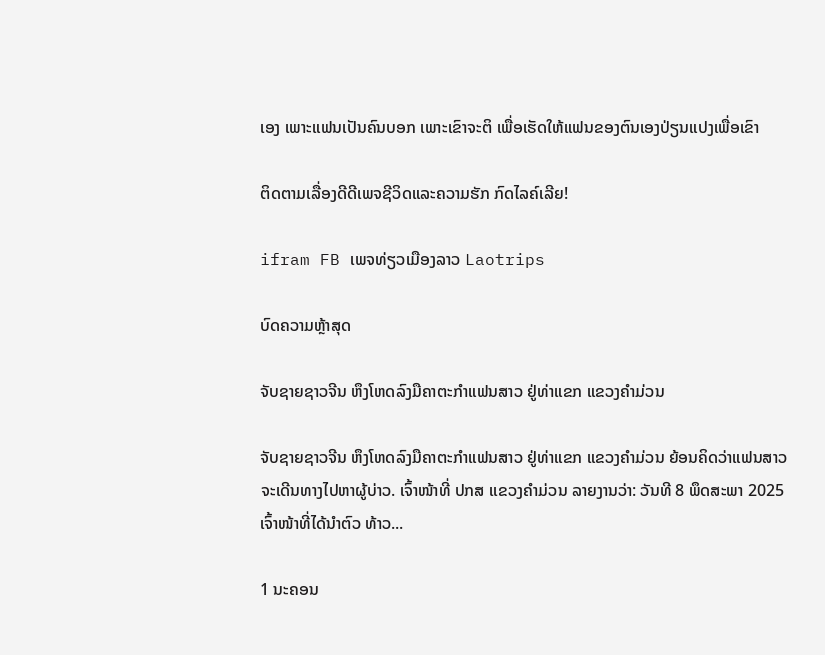ເອງ ເພາະແຟນເປັນຄົນບອກ ເພາະເຂົາຈະຕິ ເພື່ອເຮັດໃຫ້ແຟນຂອງຕົນເອງປ່ຽນແປງເພື່ອເຂົາ

ຕິດຕາມເລື່ອງດີດີເພຈຊີວິດແລະຄວາມຮັກ ກົດໄລຄ໌ເລີຍ!

ifram FB ເພຈທ່ຽວເມືອງລາວ Laotrips

ບົດຄວາມຫຼ້າສຸດ

ຈັບຊາຍຊາວຈີນ ຫຶງໂຫດລົງມືຄາຕະກຳແຟນສາວ ຢູ່ທ່າແຂກ ແຂວງຄຳມ່ວນ

ຈັບຊາຍຊາວຈີນ ຫຶງໂຫດລົງມືຄາຕະກຳແຟນສາວ ຢູ່ທ່າແຂກ ແຂວງຄຳມ່ວນ ຍ້ອນຄິດວ່າແຟນສາວຈະເດີນທາງໄປຫາຜູ້ບ່າວ. ເຈົ້າໜ້າທີ່ ປກສ ເເຂວງຄໍາມ່ວນ ລາຍງານວ່າ: ວັນທີ 8 ພຶດສະພາ 2025 ເຈົ້າໜ້າທີ່ໄດ້ນໍາຕົວ ທ້າວ...

1 ນະຄອນ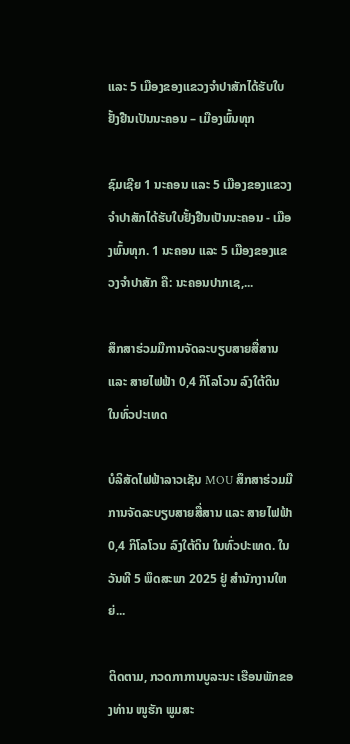ແລະ 5 ເມືອງຂອງແຂວງຈໍາປາສັກໄດ້ຮັບໃບຢັ້ງຢືນເປັນນະຄອນ – ເມືອງພົ້ນທຸກ

ຊົມເຊີຍ 1 ນະຄອນ ແລະ 5 ເມືອງຂອງແຂວງຈຳປາສັກໄດ້ຮັບໃບຢັ້ງຢືນເປັນນະຄອນ - ເມືອງພົ້ນທຸກ. 1 ນະຄອນ ແລະ 5 ເມືອງຂອງແຂວງຈໍາປາສັກ ຄື: ນະຄອນປາກເຊ,...

ສຶກສາຮ່ວມມືການຈັດລະບຽບສາຍສື່ສານ ແລະ ສາຍໄຟຟ້າ 0,4 ກິໂລໂວນ ລົງໃຕ້ດິນ ໃນທົ່ວປະເທດ

ບໍລິສັດໄຟຟ້າລາວເຊັນ MOU ສຶກສາຮ່ວມມືການຈັດລະບຽບສາຍສື່ສານ ແລະ ສາຍໄຟຟ້າ 0,4 ກິໂລໂວນ ລົງໃຕ້ດິນ ໃນທົ່ວປະເທດ. ໃນວັນທີ 5 ພຶດສະພາ 2025 ຢູ່ ສໍານັກງານໃຫຍ່...

ຕິດຕາມ, ກວດກາການບູລະນະ ເຮືອນພັກຂອງທ່ານ ໜູຮັກ ພູມສະ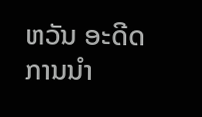ຫວັນ ອະດີດການນໍາ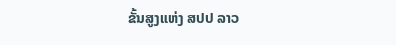ຂັ້ນສູງແຫ່ງ ສປປ ລາວ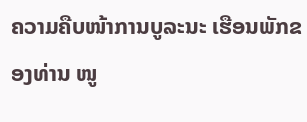ຄວາມຄືບໜ້າການບູລະນະ ເຮືອນພັກຂອງທ່ານ ໜູ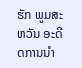ຮັກ ພູມສະຫວັນ ອະດີດການນໍາ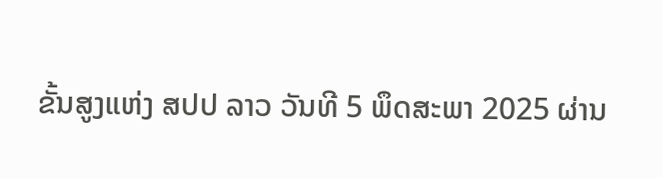ຂັ້ນສູງແຫ່ງ ສປປ ລາວ ວັນທີ 5 ພຶດສະພາ 2025 ຜ່ານ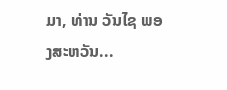ມາ, ທ່ານ ວັນໄຊ ພອງສະຫວັນ...